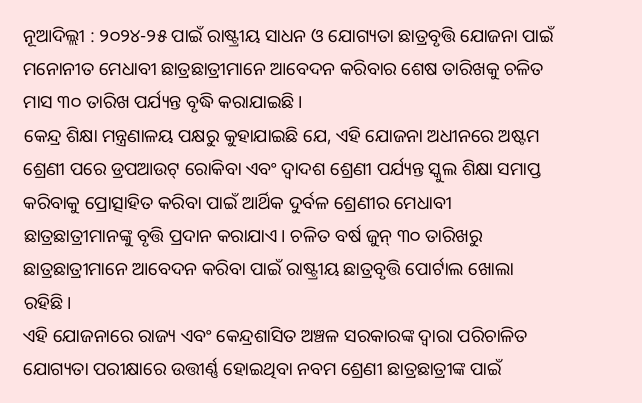ନୂଆଦିଲ୍ଲୀ : ୨୦୨୪-୨୫ ପାଇଁ ରାଷ୍ଟ୍ରୀୟ ସାଧନ ଓ ଯୋଗ୍ୟତା ଛାତ୍ରବୃତ୍ତି ଯୋଜନା ପାଇଁ ମନୋନୀତ ମେଧାବୀ ଛାତ୍ରଛାତ୍ରୀମାନେ ଆବେଦନ କରିବାର ଶେଷ ତାରିଖକୁ ଚଳିତ ମାସ ୩୦ ତାରିଖ ପର୍ଯ୍ୟନ୍ତ ବୃଦ୍ଧି କରାଯାଇଛି।
କେନ୍ଦ୍ର ଶିକ୍ଷା ମନ୍ତ୍ରଣାଳୟ ପକ୍ଷରୁ କୁହାଯାଇଛି ଯେ, ଏହି ଯୋଜନା ଅଧୀନରେ ଅଷ୍ଟମ ଶ୍ରେଣୀ ପରେ ଡ୍ରପଆଉଟ୍ ରୋକିବା ଏବଂ ଦ୍ୱାଦଶ ଶ୍ରେଣୀ ପର୍ଯ୍ୟନ୍ତ ସ୍କୁଲ ଶିକ୍ଷା ସମାପ୍ତ କରିବାକୁ ପ୍ରୋତ୍ସାହିତ କରିବା ପାଇଁ ଆର୍ଥିକ ଦୁର୍ବଳ ଶ୍ରେଣୀର ମେଧାବୀ ଛାତ୍ରଛାତ୍ରୀମାନଙ୍କୁ ବୃତ୍ତି ପ୍ରଦାନ କରାଯାଏ। ଚଳିତ ବର୍ଷ ଜୁନ୍ ୩୦ ତାରିଖରୁ ଛାତ୍ରଛାତ୍ରୀମାନେ ଆବେଦନ କରିବା ପାଇଁ ରାଷ୍ଟ୍ରୀୟ ଛାତ୍ରବୃତ୍ତି ପୋର୍ଟାଲ ଖୋଲା ରହିଛି।
ଏହି ଯୋଜନାରେ ରାଜ୍ୟ ଏବଂ କେନ୍ଦ୍ରଶାସିତ ଅଞ୍ଚଳ ସରକାରଙ୍କ ଦ୍ୱାରା ପରିଚାଳିତ ଯୋଗ୍ୟତା ପରୀକ୍ଷାରେ ଉତ୍ତୀର୍ଣ୍ଣ ହୋଇଥିବା ନବମ ଶ୍ରେଣୀ ଛାତ୍ରଛାତ୍ରୀଙ୍କ ପାଇଁ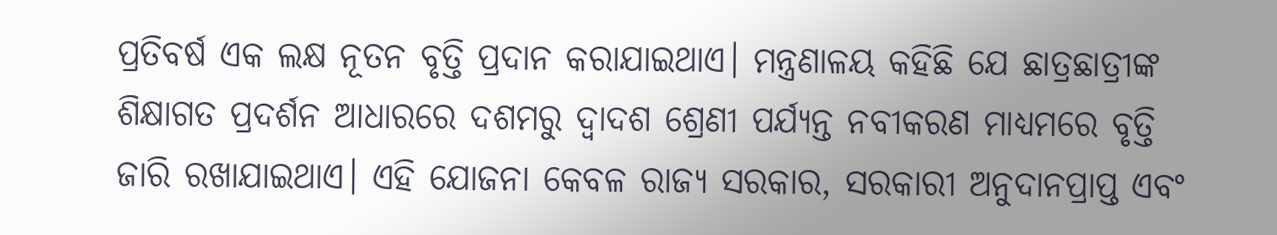ପ୍ରତିବର୍ଷ ଏକ ଲକ୍ଷ ନୂତନ ବୃତ୍ତି ପ୍ରଦାନ କରାଯାଇଥାଏ। ମନ୍ତ୍ରଣାଳୟ କହିଛି ଯେ ଛାତ୍ରଛାତ୍ରୀଙ୍କ ଶିକ୍ଷାଗତ ପ୍ରଦର୍ଶନ ଆଧାରରେ ଦଶମରୁ ଦ୍ୱାଦଶ ଶ୍ରେଣୀ ପର୍ଯ୍ୟନ୍ତ ନବୀକରଣ ମାଧ୍ୟମରେ ବୃତ୍ତି ଜାରି ରଖାଯାଇଥାଏ। ଏହି ଯୋଜନା କେବଳ ରାଜ୍ୟ ସରକାର, ସରକାରୀ ଅନୁଦାନପ୍ରାପ୍ତ ଏବଂ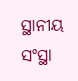ସ୍ଥାନୀୟ ସଂସ୍ଥା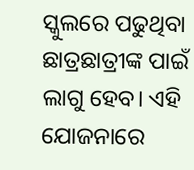ସ୍କୁଲରେ ପଢୁଥିବା ଛାତ୍ରଛାତ୍ରୀଙ୍କ ପାଇଁ ଲାଗୁ ହେବ। ଏହି ଯୋଜନାରେ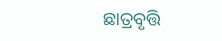ଛାତ୍ରବୃତ୍ତି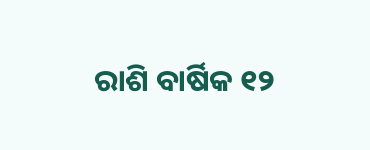ରାଶି ବାର୍ଷିକ ୧୨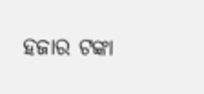ହଜାର ଟଙ୍କା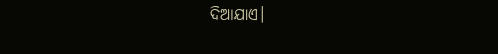ଦିଆଯାଏ।